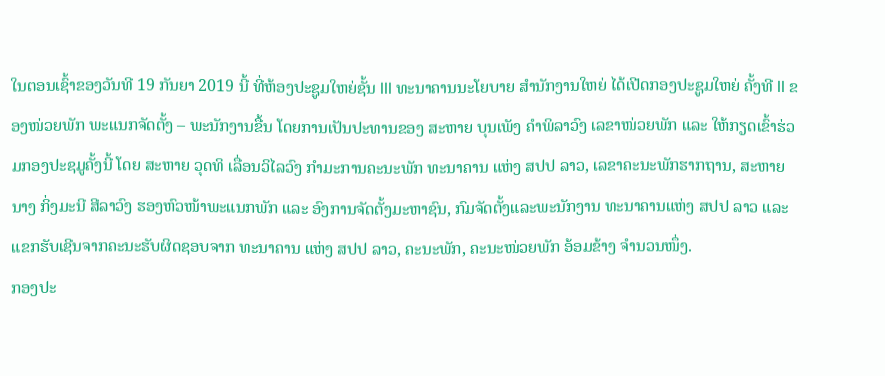ໃນຕອນເຊົ້າຂອງວັນທີ 19 ກັນຍາ 2019 ນີ້ ທີ່ຫ້ອງປະຊູມໃຫຍ່ຊັ້ນ III ທະນາຄານນະໂຍບາຍ ສຳນັກງານໃຫຍ່ ໄດ້ເປີດກອງປະຊູມໃຫຍ່ ຄັ້ງທີ II ຂອງໜ່ວຍພັກ ພະແນກຈັດຕັ້ງ – ພະນັກງານຂື້ນ ໂດຍການເປັນປະທານຂອງ ສະຫາຍ ບຸນເພັງ ຄຳພິລາວົງ ເລຂາໜ່ວຍພັກ ແລະ ໃຫ້ກຽດເຂົ້າຮ່ວມກອງປະຊມູຄັ້ງນີ້ ໂດຍ ສະຫາຍ ວຸດທິ ເລື່ອນວິໄລວົງ ກຳມະການຄະນະພັກ ທະນາຄານ ແຫ່ງ ສປປ ລາວ, ເລຂາຄະນະພັກຮາກຖານ, ສະຫາຍ ນາງ ກິ່ງມະນີ ສີລາວົງ ຮອງຫົວໜ້າພະແນກພັກ ແລະ ອົງການຈັດຕັ້ງມະຫາຊົນ, ກົມຈັດຕັ້ງແລະພະນັກງານ ທະນາຄານແຫ່ງ ສປປ ລາວ ແລະ ແຂກຮັບເຊີນຈາກຄະນະຮັບຜິດຊອບຈາກ ທະນາຄານ ແຫ່ງ ສປປ ລາວ, ຄະນະພັກ, ຄະນະໜ່ວຍພັກ ອ້ອມຂ້າງ ຈຳນວນໜຶ່ງ.
ກອງປະ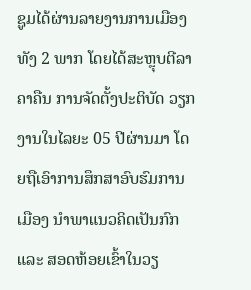ຊູມໄດ້ຜ່ານລາຍງານການເມືອງທັງ 2 ພາກ ໂດຍໄດ້ສະຫຼຸບຕີລາຄາຄືນ ການຈັດຕັ້ງປະຕິບັດ ວຽກງານໃນໄລຍະ 05 ປີຜ່ານມາ ໂດຍຖືເອົາການສຶກສາອົບຮົມການເມືອງ ນໍາພາແນວຄິດເປັນກົກ ແລະ ສອດຫ້ອຍເຂົ້າໃນວຽ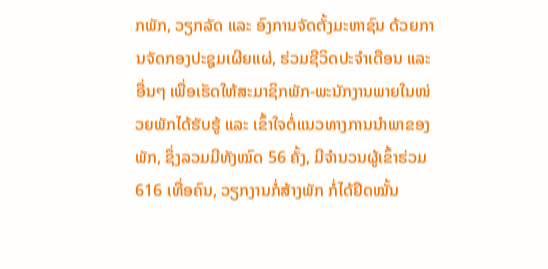ກພັກ, ວຽກລັດ ແລະ ອົງການຈັດຕັ້ງມະຫາຊົນ ດ້ວຍການຈັດກອງປະຊູມເຜີຍແຜ່, ຮ່ວມຊີວິດປະຈຳເດືອນ ແລະ ອື່ນໆ ເພື່ອເຮັດໃຫ້ສະມາຊິກພັກ-ພະນັກງານພາຍໃນໜ່ວຍພັກໄດ້ຮັບຮູ້ ແລະ ເຂົ້າໃຈຕໍ່ແນວທາງການນຳພາຂອງພັກ, ຊຶ່ງລວມມີທັງໝົດ 56 ຄັ້ງ, ມີຈໍານວນຜູ້ເຂົ້າຮ່ວມ 616 ເທື່ອຄົນ, ວຽກງານກໍ່ສ້າງພັກ ກໍ່ໄດ້ຢຶດໝັ້ນ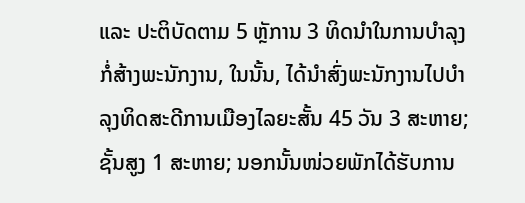ແລະ ປະຕິບັດຕາມ 5 ຫຼັການ 3 ທິດນຳໃນການບຳລຸງກໍ່ສ້າງພະນັກງານ, ໃນນັ້ນ, ໄດ້ນຳສົ່ງພະນັກງານໄປບຳລຸງທິດສະດີການເມືອງໄລຍະສັ້ນ 45 ວັນ 3 ສະຫາຍ; ຊັ້ນສູງ 1 ສະຫາຍ; ນອກນັ້ນໜ່ວຍພັກໄດ້ຮັບການ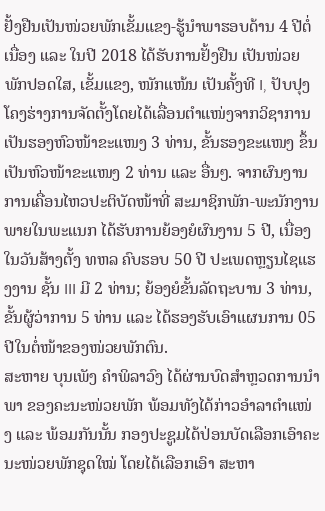ຢັ້ງຢືນເປັນໜ່ວຍພັກເຂັ້ມແຂງ-ຮູ້ນຳພາຮອບດ້ານ 4 ປີຕໍ່ເນື່ອງ ແລະ ໃນປີ 2018 ໄດ້ຮັບການຢັ້ງຢືນ ເປັນໜ່ວຍພັກປອດໃສ, ເຂັ້ມແຂງ, ໜັກແໜ້ນ ເປັນຄັ້ງທີ I, ປັບປຸງໂຄງຮ່າງການຈັດຕັ້ງໂດຍໄດ້ເລື່ອນຕຳແໜ່ງຈາກວິຊາການເປັນຮອງຫົວໜ້າຂະແໜງ 3 ທ່ານ, ຂັ້ນຮອງຂະແໜງ ຂຶ້ນເປັນຫົວໜ້າຂະແໜງ 2 ທ່ານ ແລະ ອື່ນໆ. ຈາກຜົນງານການເຄື່ອນໄຫວປະຕິບັດໜ້າທີ່ ສະມາຊິກພັກ-ພະນັກງານພາຍໃນພະແນກ ໄດ້ຮັບການຍ້ອງຍໍຜົນງານ 5 ປີ, ເນື່ອງໃນວັນສ້າງຕັ້ງ ທຫລ ຄົບຮອບ 50 ປີ ປະເພດຫຼຽນໄຊແຮງງານ ຊັ້ນ III ມີ 2 ທ່ານ; ຍ້ອງຍໍຂັ້ນລັດຖະບານ 3 ທ່ານ, ຂັ້ນຜູ້ວ່າການ 5 ທ່ານ ແລະ ໄດ້ຮອງຮັບເອົາແຜນການ 05 ປີໃນຕໍ່ໜ້າຂອງໜ່ວຍພັກຕົນ.
ສະຫາຍ ບຸນເພັງ ຄຳພິລາວົງ ໄດ້ຜ່ານບົດສຳຫຼວດການນຳພາ ຂອງຄະນະໜ່ວຍພັກ ພ້ອມທັງໄດ້ກ່າວອຳລາຕຳແໜ່ງ ແລະ ພ້ອມກັນນັ້ນ ກອງປະຊູມໄດ້ປ່ອນບັດເລືອກເອົາຄະນະໜ່ວຍພັກຊຸດໃໝ່ ໂດຍໄດ້ເລືອກເອົາ ສະຫາ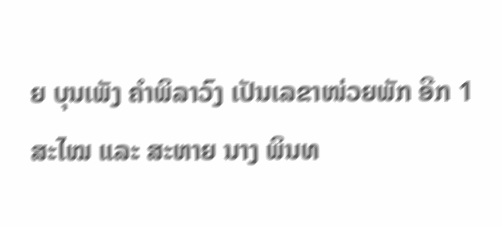ຍ ບຸນເພັງ ຄຳພິລາວົງ ເປັນເລຂາໜ່ວຍພັກ ອີກ 1 ສະໄໝ ແລະ ສະຫາຍ ນາງ ພິນທ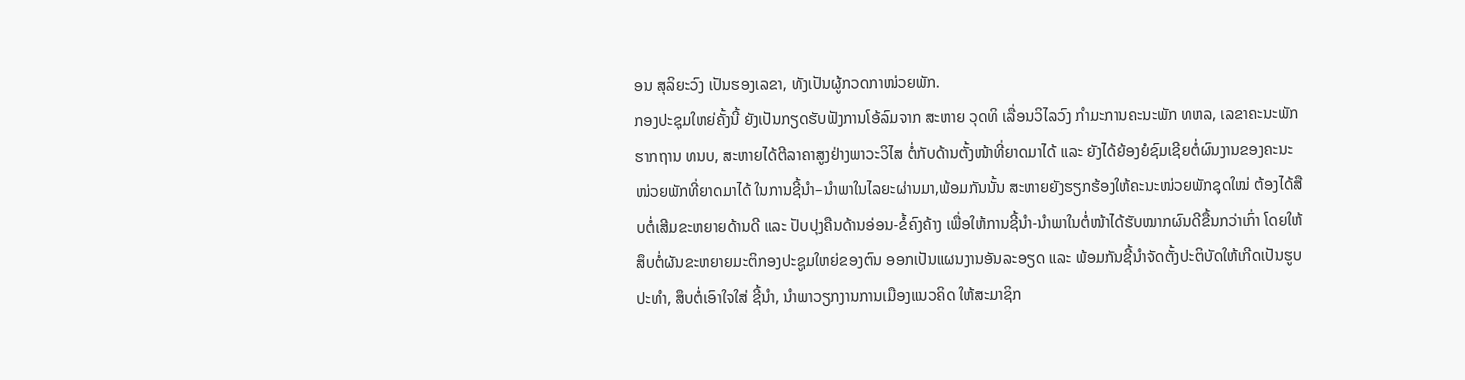ອນ ສຸລິຍະວົງ ເປັນຮອງເລຂາ, ທັງເປັນຜູ້ກວດກາໜ່ວຍພັກ.
ກອງປະຊຸມໃຫຍ່ຄັ້ງນີ້ ຍັງເປັນກຽດຮັບຟັງການໂອ້ລົມຈາກ ສະຫາຍ ວຸດທິ ເລື່ອນວິໄລວົງ ກຳມະການຄະນະພັກ ທຫລ, ເລຂາຄະນະພັກຮາກຖານ ທນບ, ສະຫາຍໄດ້ຕີລາຄາສູງຢ່າງພາວະວິໄສ ຕໍ່ກັບດ້ານຕັ້ງໜ້າທີ່ຍາດມາໄດ້ ແລະ ຍັງໄດ້ຍ້ອງຍໍຊົມເຊີຍຕໍ່ຜົນງານຂອງຄະນະໜ່ວຍພັກທີ່ຍາດມາໄດ້ ໃນການຊີ້ນຳ–ນຳພາໃນໄລຍະຜ່ານມາ,ພ້ອມກັນນັ້ນ ສະຫາຍຍັງຮຽກຮ້ອງໃຫ້ຄະນະໜ່ວຍພັກຊຸດໃໝ່ ຕ້ອງໄດ້ສືບຕໍ່ເສີມຂະຫຍາຍດ້ານດີ ແລະ ປັບປຸງຄືນດ້ານອ່ອນ-ຂໍ້ຄົງຄ້າງ ເພື່ອໃຫ້ການຊີ້ນຳ-ນຳພາໃນຕໍ່ໜ້າໄດ້ຮັບໝາກຜົນດີຂື້ນກວ່າເກົ່າ ໂດຍໃຫ້ສຶບຕໍ່ຜັນຂະຫຍາຍມະຕິກອງປະຊູມໃຫຍ່ຂອງຕົນ ອອກເປັນແຜນງານອັນລະອຽດ ແລະ ພ້ອມກັນຊີ້ນຳຈັດຕັ້ງປະຕິບັດໃຫ້ເກີດເປັນຮູບປະທຳ, ສຶບຕໍ່ເອົາໃຈໃສ່ ຊີ້ນຳ, ນຳພາວຽກງານການເມືອງແນວຄິດ ໃຫ້ສະມາຊິກ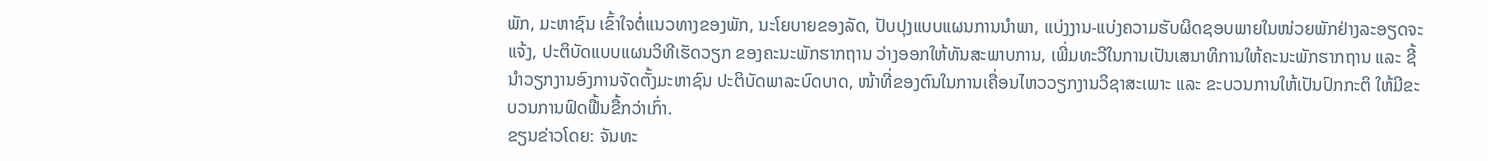ພັກ, ມະຫາຊົນ ເຂົ້າໃຈຕໍ່ແນວທາງຂອງພັກ, ນະໂຍບາຍຂອງລັດ, ປັບປຸງແບບແຜນການນຳພາ, ແບ່ງງານ-ແບ່ງຄວາມຮັບຜິດຊອບພາຍໃນໜ່ວຍພັກຢ່າງລະອຽດຈະແຈ້ງ, ປະຕິບັດແບບແຜນວິທີເຮັດວຽກ ຂອງຄະນະພັກຮາກຖານ ວ່າງອອກໃຫ້ທັນສະພາບການ, ເພີ່ມທະວີໃນການເປັນເສນາທິການໃຫ້ຄະນະພັກຮາກຖານ ແລະ ຊີ້ນຳວຽກງານອົງການຈັດຕັ້ງມະຫາຊົນ ປະຕິບັດພາລະບົດບາດ, ໜ້າທີ່ຂອງຕົນໃນການເຄື່ອນໄຫວວຽກງານວິຊາສະເພາະ ແລະ ຂະບວນການໃຫ້ເປັນປົກກະຕິ ໃຫ້ມີຂະບວນການຟົດຟື້ນຂື້ກວ່າເກົ່າ.
ຂຽນຂ່າວໂດຍ: ຈັນທະ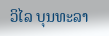ວິໄລ ບຸນທະລາ